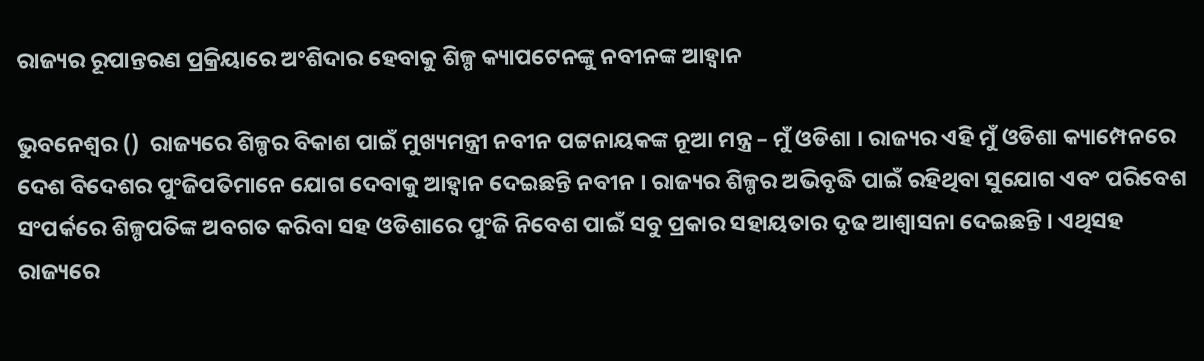ରାଜ୍ୟର ରୂପାନ୍ତରଣ ପ୍ରକ୍ରିୟାରେ ଅଂଶିଦାର ହେବାକୁ ଶିଳ୍ପ କ୍ୟାପଟେନଙ୍କୁ ନବୀନଙ୍କ ଆହ୍ବାନ

ଭୁବନେଶ୍ବର ()  ରାଜ୍ୟରେ ଶିଳ୍ପର ବିକାଶ ପାଇଁ ମୁଖ୍ୟମନ୍ତ୍ରୀ ନବୀନ ପଟ୍ଟନାୟକଙ୍କ ନୂଆ ମନ୍ତ୍ର – ମୁଁ ଓଡିଶା । ରାଜ୍ୟର ଏହି ମୁଁ ଓଡିଶା କ୍ୟାମ୍ପେନରେ ଦେଶ ବିଦେଶର ପୁଂଜିପତିମାନେ ଯୋଗ ଦେବାକୁ ଆହ୍ବାନ ଦେଇଛନ୍ତି ନବୀନ । ରାଜ୍ୟର ଶିଳ୍ପର ଅଭିବୃଦ୍ଧି ପାଇଁ ରହିଥିବା ସୁଯୋଗ ଏବଂ ପରିବେଶ ସଂପର୍କରେ ଶିଳ୍ପପତିଙ୍କ ଅବଗତ କରିବା ସହ ଓଡିଶାରେ ପୁଂଜି ନିବେଶ ପାଇଁ ସବୁ ପ୍ରକାର ସହାୟତାର ଦୃଢ ଆଶ୍ବାସନା ଦେଇଛନ୍ତି । ଏଥିସହ ରାଜ୍ୟରେ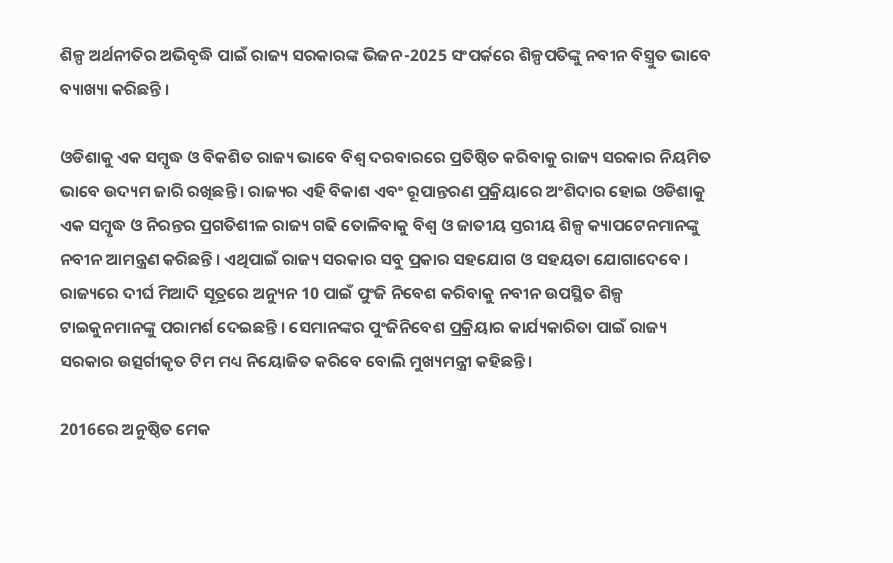ଶିଳ୍ପ ଅର୍ଥନୀତିର ଅଭିବୃଦ୍ଧି ପାଇଁ ରାଜ୍ୟ ସରକାରଙ୍କ ଭିଜନ-2025 ସଂପର୍କରେ ଶିଳ୍ପପତିଙ୍କୁ ନବୀନ ବିସ୍ତ୍ରୁତ ଭାବେ ବ୍ୟାଖ୍ୟା କରିଛନ୍ତି ।

ଓଡିଶାକୁ ଏକ ସମ୍ବୃଦ୍ଧ ଓ ବିକଶିତ ରାଜ୍ୟ ଭାବେ ବିଶ୍ବ ଦରବାରରେ ପ୍ରତିଷ୍ଠିତ କରିବାକୁ ରାଜ୍ୟ ସରକାର ନିୟମିତ ଭାବେ ଉଦ୍ୟମ ଜାରି ରଖିଛନ୍ତି । ରାଜ୍ୟର ଏହି ବିକାଶ ଏବଂ ରୂପାନ୍ତରଣ ପ୍ରକ୍ରିୟାରେ ଅଂଶିଦାର ହୋଇ ଓଡିଶାକୁ ଏକ ସମ୍ବୃଦ୍ଧ ଓ ନିରନ୍ତର ପ୍ରଗତିଶୀଳ ରାଜ୍ୟ ଗଢି ତୋଳିବାକୁ ବିଶ୍ବ ଓ ଜାତୀୟ ସ୍ତରୀୟ ଶିଳ୍ପ କ୍ୟାପଟେନମାନଙ୍କୁ ନବୀନ ଆମନ୍ତ୍ରଣ କରିଛନ୍ତି । ଏଥିପାଇଁ ରାଜ୍ୟ ସରକାର ସବୁ ପ୍ରକାର ସହଯୋଗ ଓ ସହୟତା ଯୋଗାଦେବେ । ରାଜ୍ୟରେ ଦୀର୍ଘ ମିଆଦି ସୂତ୍ରରେ ଅନ୍ୟୁନ 10 ପାଇଁ ପୁଂଜି ନିବେଶ କରିବାକୁ ନବୀନ ଉପସ୍ଥିତ ଶିଳ୍ପ ଟାଇକୁନମାନଙ୍କୁ ପରାମର୍ଶ ଦେଇଛନ୍ତି । ସେମାନଙ୍କର ପୁଂଜିନିବେଶ ପ୍ରକ୍ରିୟାର କାର୍ଯ୍ୟକାରିତା ପାଇଁ ରାଜ୍ୟ ସରକାର ଉତ୍ସର୍ଗୀକୃତ ଟିମ ମଧ୍ୟ ନିୟୋଜିତ କରିବେ ବୋଲି ମୁଖ୍ୟମନ୍ତ୍ରୀ କହିଛନ୍ତି ।

2016ରେ ଅନୁଷ୍ଠିତ ମେକ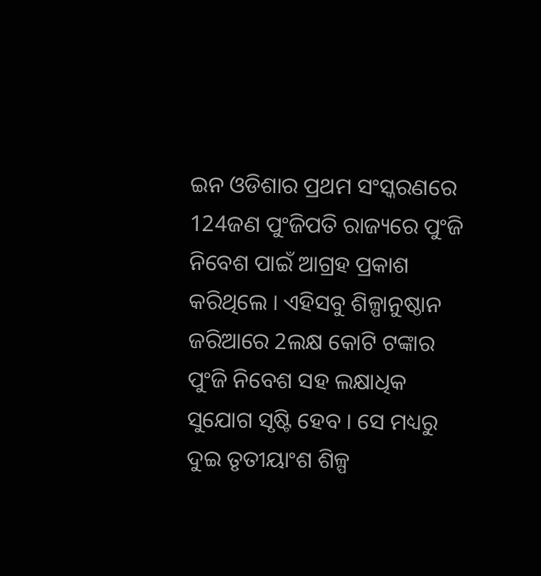ଇନ ଓଡିଶାର ପ୍ରଥମ ସଂସ୍କରଣରେ 124ଜଣ ପୁଂଜିପତି ରାଜ୍ୟରେ ପୁଂଜି ନିବେଶ ପାଇଁ ଆଗ୍ରହ ପ୍ରକାଶ କରିଥିଲେ । ଏହିସବୁ ଶିଳ୍ପାନୁଷ୍ଠାନ ଜରିଆରେ 2ଲକ୍ଷ କୋଟି ଟଙ୍କାର ପୁଂଜି ନିବେଶ ସହ ଲକ୍ଷାଧିକ ସୁଯୋଗ ସୃଷ୍ଟି ହେବ । ସେ ମଧ୍ୟରୁ ଦୁଇ ତୃତୀୟାଂଶ ଶିଳ୍ପ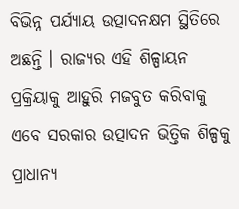ବିଭିନ୍ନ ପର୍ଯ୍ୟାୟ ଉତ୍ପାଦନକ୍ଷମ ସ୍ଥିତିରେ ଅଛନ୍ତି । ରାଜ୍ୟର ଏହି ଶିଳ୍ପାୟନ ପ୍ରକ୍ରିୟାକୁ ଆହୁରି ମଜବୁତ କରିବାକୁ ଏବେ ସରକାର ଉତ୍ପାଦନ ଭିତ୍ତିକ ଶିଳ୍ପକୁ ପ୍ରାଧାନ୍ୟ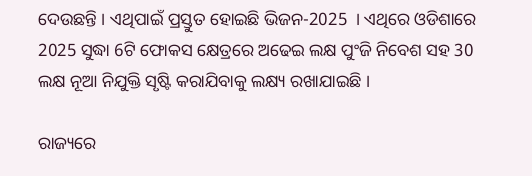ଦେଉଛନ୍ତି । ଏଥିପାଇଁ ପ୍ରସ୍ତୁତ ହୋଇଛି ଭିଜନ-2025  । ଏଥିରେ ଓଡିଶାରେ 2025 ସୁଦ୍ଧା 6ଟି ଫୋକସ କ୍ଷେତ୍ରରେ ଅଢେଇ ଲକ୍ଷ ପୁଂଜି ନିବେଶ ସହ 30 ଲକ୍ଷ ନୂଆ ନିଯୁକ୍ତି ସୃଷ୍ଟି କରାଯିବାକୁ ଲକ୍ଷ୍ୟ ରଖାଯାଇଛି ।

ରାଜ୍ୟରେ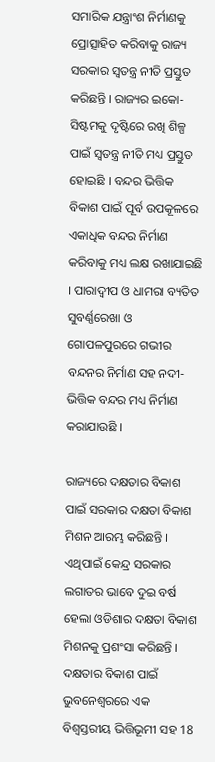ସମାରିକ ଯନ୍ତ୍ରାଂଶ ନିର୍ମାଣକୁ ପ୍ରୋତ୍ସାହିତ କରିବାକୁ ରାଜ୍ୟ ସରକାର ସ୍ବତନ୍ତ୍ର ନୀତି ପ୍ରସ୍ତୁତ କରିଛନ୍ତି । ରାଜ୍ୟର ଇକୋ-ସିଷ୍ଟମକୁ ଦୃଷ୍ଟିରେ ରଖି ଶିଳ୍ପ ପାଇଁ ସ୍ବତନ୍ତ୍ର ନୀତି ମଧ୍ୟ ପ୍ରସ୍ତୁତ ହୋଇଛି । ବନ୍ଦର ଭିତ୍ତିକ ବିକାଶ ପାଇଁ ପୂର୍ବ ଉପକୂଳରେ ଏକାଧିକ ବନ୍ଦର ନିର୍ମାଣ କରିବାକୁ ମଧ୍ୟ ଲକ୍ଷ ରଖାଯାଇଛି । ପାରାଦ୍ବୀପ ଓ ଧାମରା ବ୍ୟତିତ ସୁବର୍ଣ୍ଣରେଖା ଓ ଗୋପଳପୁରରେ ଗଭୀର ବନ୍ଦନର ନିର୍ମାଣ ସହ ନଦୀ-ଭିତ୍ତିକ ବନ୍ଦର ମଧ୍ୟ ନିର୍ମାଣ କରାଯାଉଛି ।

ରାଜ୍ୟରେ ଦକ୍ଷତାର ବିକାଶ ପାଇଁ ସରକାର ଦକ୍ଷତା ବିକାଶ ମିଶନ ଆରମ୍ଭ କରିଛନ୍ତି । ଏଥିପାଇଁ କେନ୍ଦ୍ର ସରକାର ଲଗାତର ଭାବେ ଦୁଇ ବର୍ଷ ହେଲା ଓଡିଶାର ଦକ୍ଷତା ବିକାଶ ମିଶନକୁ ପ୍ରଶଂସା କରିଛନ୍ତି । ଦକ୍ଷତାର ବିକାଶ ପାଇଁ ଭୁବନେଶ୍ବରରେ ଏକ ବିଶ୍ବସ୍ତରୀୟ ଭିତ୍ତିଭୂମୀ ସହ 18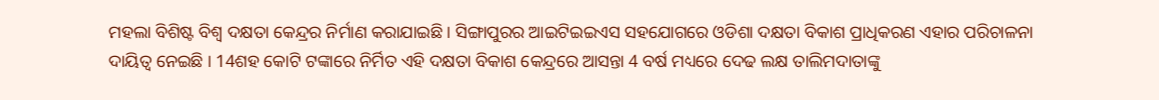ମହଲା ବିଶିଷ୍ଟ ବିଶ୍ବ ଦକ୍ଷତା କେନ୍ଦ୍ରର ନିର୍ମାଣ କରାଯାଇଛି । ସିଙ୍ଗାପୁରର ଆଇଟିଇଇଏସ ସହଯୋଗରେ ଓଡିଶା ଦକ୍ଷତା ବିକାଶ ପ୍ରାଧିକରଣ ଏହାର ପରିଚାଳନା ଦାୟିତ୍ବ ନେଇଛି । 14ଶହ କୋଟି ଟଙ୍କାରେ ନିର୍ମିତ ଏହି ଦକ୍ଷତା ବିକାଶ କେନ୍ଦ୍ରରେ ଆସନ୍ତା 4 ବର୍ଷ ମଧ୍ୟରେ ଦେଢ ଲକ୍ଷ ତାଲିମଦାତାଙ୍କୁ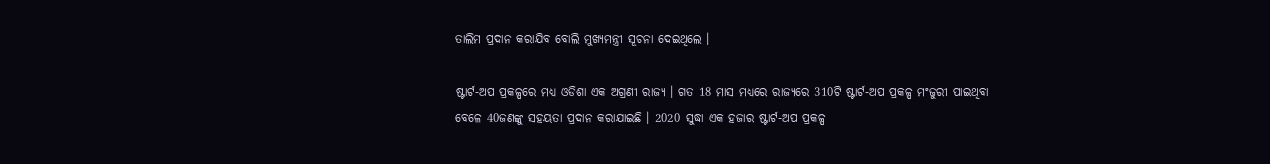ତାଲିମ ପ୍ରଦାନ କରାଯିବ ବୋଲି ମୁଖ୍ୟମନ୍ତ୍ରୀ ସୂଚନା ଦେଇଥିଲେ ।

ଷ୍ଟାର୍ଟ-ଅପ ପ୍ରକଳ୍ପରେ ମଧ୍ୟ ଓଡିଶା ଏକ ଅଗ୍ରଣୀ ରାଜ୍ୟ । ଗତ 18 ମାସ ମଧ୍ୟରେ ରାଜ୍ୟରେ 310ଟି ଷ୍ଟାର୍ଟ-ଅପ ପ୍ରକଳ୍ପ ମଂଜୁରୀ ପାଇଥିବା ବେଳେ 40ଜଣଙ୍କୁ ସହୟତା ପ୍ରଦାନ କରାଯାଇଛି । 2020 ସୁଦ୍ଧା ଏକ ହଜାର ଷ୍ଟାର୍ଟ-ଅପ ପ୍ରକଳ୍ପ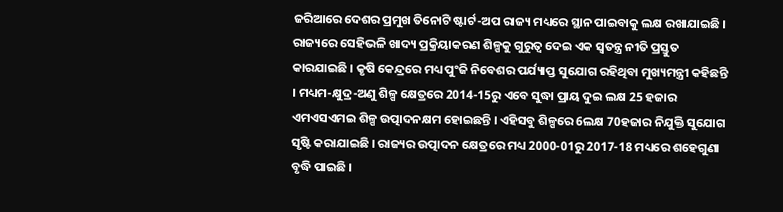ଜରିଆରେ ଦେଶର ପ୍ରମୁଖ ତିନୋଟି ଷ୍ଟାର୍ଟ-ଅପ ରାଜ୍ୟ ମଧ୍ୟରେ ସ୍ଥାନ ପାଇବାକୁ ଲକ୍ଷ ରଖାଯାଇଛି । ରାଜ୍ୟରେ ସେହିଭଳି ଖାଦ୍ୟ ପ୍ରକ୍ରିୟାକରଣ ଶିଳ୍ପକୁ ଗୁରୁତ୍ବ ଦେଇ ଏକ ସ୍ବତନ୍ତ୍ର ନୀତି ପ୍ରସ୍ତୁତ କାରଯାଇଛି । କୃଷି କେନ୍ଦ୍ରରେ ମଧ୍ୟ ପୁଂଜି ନିବେଶର ପର୍ଯ୍ୟାପ୍ତ ସୁଯୋଗ ରହିଥିବା ମୁଖ୍ୟମନ୍ତ୍ରୀ କହିଛନ୍ତି । ମଧ୍ୟମ-କ୍ଷୁଦ୍ର-ଅଣୁ ଶିଳ୍ପ କ୍ଷେତ୍ରରେ 2014-15ରୁ ଏବେ ସୁଦ୍ଧା ପ୍ରାୟ ଦୁଇ ଲକ୍ଷ 25 ହଜାର ଏମଏସଏମଇ ଶିଳ୍ପ ଉତ୍ପାଦନକ୍ଷମ ହୋଇଛନ୍ତି । ଏହିସବୁ ଶିଳ୍ପରେ 6ଲକ୍ଷ 70ହଜାର ନିଯୁକ୍ତି ସୁଯୋଗ ସୃଷ୍ଟି କରାଯାଇଛି । ରାଜ୍ୟର ଉତ୍ପାଦନ କ୍ଷେତ୍ରରେ ମଧ୍ୟ 2000-01ରୁ 2017-18 ମଧ୍ୟରେ ଶହେଗୁଣା ବୃଦ୍ଧି ପାଇଛି ।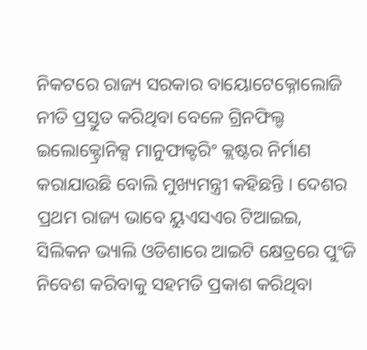ନିକଟରେ ରାଜ୍ୟ ସରକାର ବାୟୋଟେକ୍ନୋଲୋଜି ନୀତି ପ୍ରସ୍ତୁତ କରିଥିବା ବେଳେ ଗ୍ରିନଫିଲ୍ଡ ଇଲୋକ୍ଟ୍ରୋନିକ୍ସ ମାନୁଫାକ୍ଟରିଂ କ୍ଲଷ୍ଟର ନିର୍ମାଣ କରାଯାଉଛି ବୋଲି ମୁଖ୍ୟମନ୍ତ୍ରୀ କହିଛନ୍ତି । ଦେଶର ପ୍ରଥମ ରାଜ୍ୟ ଭାବେ ୟୁଏସଏର ଟିଆଇଇ, ସିଲିକନ ଭ୍ୟାଲି ଓଡିଶାରେ ଆଇଟି କ୍ଷେତ୍ରରେ ପୁଂଜି ନିବେଶ କରିବାକୁ ସହମତି ପ୍ରକାଶ କରିଥିବା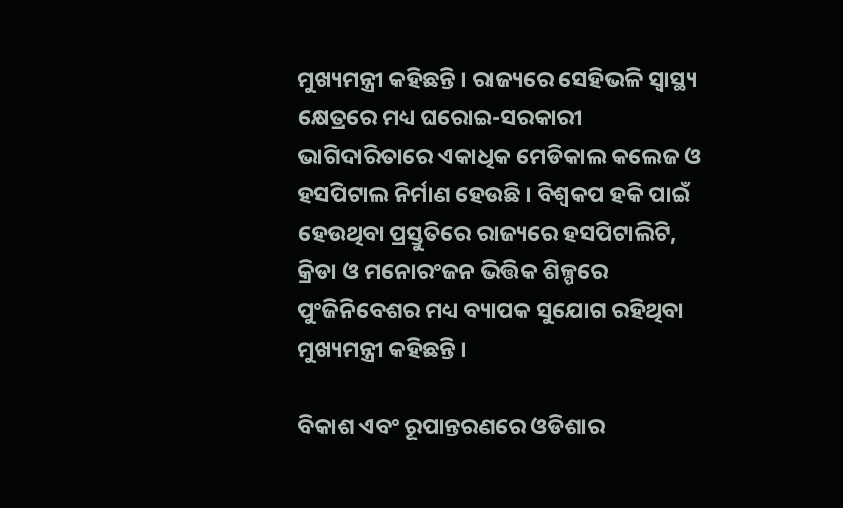ମୁଖ୍ୟମନ୍ତ୍ରୀ କହିଛନ୍ତି । ରାଜ୍ୟରେ ସେହିଭଳି ସ୍ବାସ୍ଥ୍ୟ କ୍ଷେତ୍ରରେ ମଧ୍ୟ ଘରୋଇ-ସରକାରୀ ଭାଗିଦାରିତାରେ ଏକାଧିକ ମେଡିକାଲ କଲେଜ ଓ ହସପିଟାଲ ନିର୍ମାଣ ହେଉଛି । ବିଶ୍ବକପ ହକି ପାଇଁ ହେଉଥିବା ପ୍ରସ୍ତୁତିରେ ରାଜ୍ୟରେ ହସପିଟାଲିଟି, କ୍ରିଡା ଓ ମନୋରଂଜନ ଭିତ୍ତିକ ଶିଳ୍ପରେ ପୁଂଜିନିବେଶର ମଧ୍ୟ ବ୍ୟାପକ ସୁଯୋଗ ରହିଥିବା ମୁଖ୍ୟମନ୍ତ୍ରୀ କହିଛନ୍ତି ।

ବିକାଶ ଏବଂ ରୂପାନ୍ତରଣରେ ଓଡିଶାର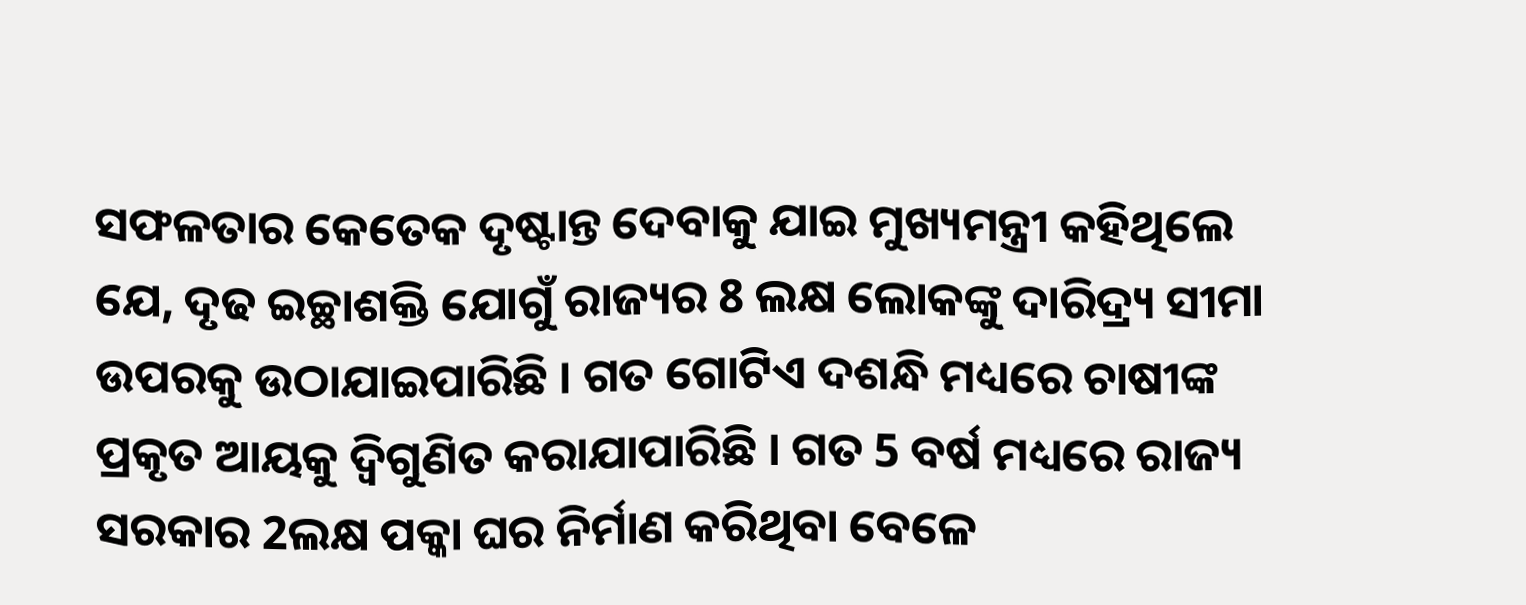ସଫଳତାର କେତେକ ଦୃଷ୍ଟାନ୍ତ ଦେବାକୁ ଯାଇ ମୁଖ୍ୟମନ୍ତ୍ରୀ କହିଥିଲେ ଯେ, ଦୃଢ ଇଚ୍ଛାଶକ୍ତି ଯୋଗୁଁ ରାଜ୍ୟର 8 ଲକ୍ଷ ଲୋକଙ୍କୁ ଦାରିଦ୍ର୍ୟ ସୀମା ଉପରକୁ ଉଠାଯାଇପାରିଛି । ଗତ ଗୋଟିଏ ଦଶନ୍ଧି ମଧ୍ୟରେ ଚାଷୀଙ୍କ ପ୍ରକୃତ ଆୟକୁ ଦ୍ବିଗୁଣିତ କରାଯାପାରିଛି । ଗତ 5 ବର୍ଷ ମଧ୍ୟରେ ରାଜ୍ୟ ସରକାର 2ଲକ୍ଷ ପକ୍କା ଘର ନିର୍ମାଣ କରିଥିବା ବେଳେ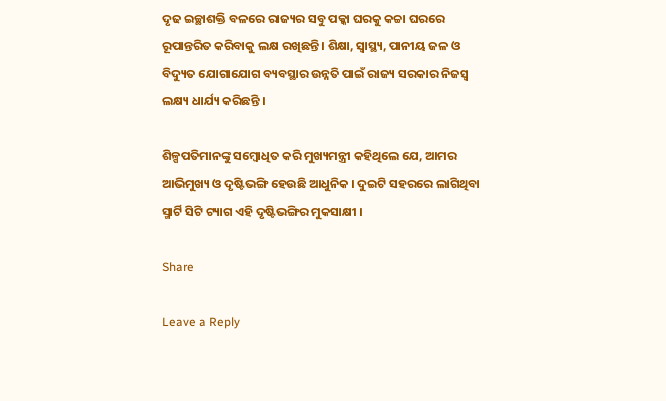ଦୃଢ ଇଚ୍ଛାଶକ୍ତି ବଳରେ ରାଜ୍ୟର ସବୁ ପକ୍କା ଘରକୁ କଚ୍ଚା ଘରରେ ରୂପାନ୍ତରିତ କରିବାକୁ ଲକ୍ଷ ରଖିଛନ୍ତି । ଶିକ୍ଷା, ସ୍ବାସ୍ଥ୍ୟ, ପାନୀୟ ଜଳ ଓ ବିଦ୍ୟୁତ ଯୋଗାଯୋଗ ବ୍ୟବସ୍ଥାର ଉନ୍ନତି ପାଇଁ ରାଜ୍ୟ ସରକାର ନିଜସ୍ବ ଲକ୍ଷ୍ୟ ଧାର୍ଯ୍ୟ କରିଛନ୍ତି ।

ଶିଳ୍ପପତିମାନଙ୍କୁ ସମ୍ବୋଧିତ କରି ମୁଖ୍ୟମନ୍ତ୍ରୀ କହିଥିଲେ ଯେ, ଆମର ଆଭିମୁଖ୍ୟ ଓ ଦୃଷ୍ଟିଭଙ୍ଗି ହେଉଛି ଆଧୁନିକ । ଦୁଇଟି ସହରରେ ଲାଗିଥିବା ସ୍ମାର୍ଟି ସିଟି ଟ୍ୟାଗ ଏହି ଦୃଷ୍ଟିଭଙ୍ଗିର ମୁକସାକ୍ଷୀ ।

Share

Leave a Reply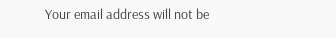Your email address will not be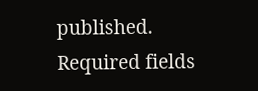published. Required fields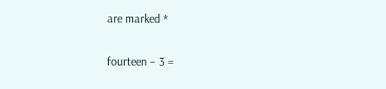are marked *

fourteen − 3 =